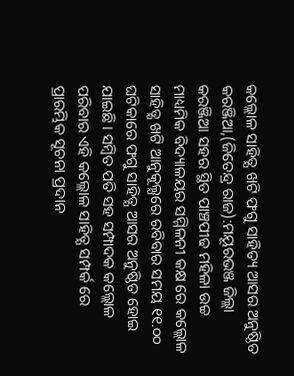କଲ୍ଲୋଳ ସାହିତ୍ଯ ଖଟି ଫଗୁ ସାହିତ୍ୟ ଆସର ଅନୁଷ୍ଠିତ
କରଞ୍ଜିଆ,(ଜିତେନ୍ଦ୍ର ରାଜ):ମୟୂରଭଞ୍ଜ ଜିଲ୍ଲା କରଞ୍ଜିଆ ସହର ସ୍ଥିତ ପାଞ୍ଚପୀଢ ମହିଳା ଉଚ୍ଚ ମାଧ୍ୟମିକ ବିଦ୍ୟାଳୟର ସମ୍ମିଳନୀ କକ୍ଷ ରେ କଲ୍ଲୋଳ ସାହିତ୍ଯ ଖଟି ଆନୁକୂଲ୍ଯରେ ରବିବାର ସମୟ ୧୧.୦୦ ଘଟିକାରେ ଫଗୁ ସାହିତ୍ଯ ଆସର ଅନୁଷ୍ଠିତ ହୋଇ ଯାଇଛି । ସମ୍ବିତ ପତି ସହ ସମ୍ପାଦକ କଲ୍ଲୋଳ ପରିବାର ଏହି କଲ୍ଲୋଳ ସାହିତ୍ଯ ସମ୍ପର୍କ ରେ ପ୍ରାରମ୍ଭିକ ସୂଚନା ପ୍ରଦାନ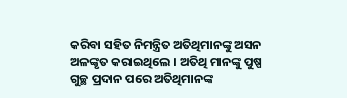କରିବା ସହିତ ନିମନ୍ତ୍ରିତ ଅତିଥିମାନଙ୍କୁ ଅସନ ଅଳଙ୍କୃତ କରାଇଥିଲେ । ଅତିଥି ମାନଙ୍କୁ ପୁଷ୍ପ ଗୁଚ୍ଛ ପ୍ରଦାନ ପରେ ଅତିଥିମାନଙ୍କ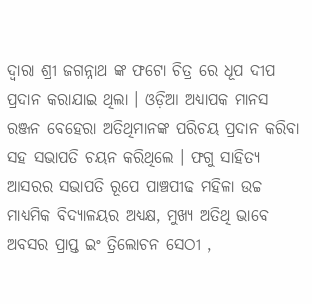ଦ୍ବାରା ଶ୍ରୀ ଜଗନ୍ନାଥ ଙ୍କ ଫଟୋ ଚିତ୍ର ରେ ଧୂପ ଦୀପ ପ୍ରଦାନ କରାଯାଇ ଥିଲା । ଓଡ଼ିଆ ଅଧ୍ୟାପକ ମାନସ ରଞ୍ଜନ ବେହେରା ଅତିଥିମାନଙ୍କ ପରିଚୟ ପ୍ରଦାନ କରିବା ସହ ସଭାପତି ଚୟନ କରିଥିଲେ । ଫଗୁ ସାହିତ୍ଯ ଆସରର ସଭାପତି ରୂପେ ପାଞ୍ଚପୀଢ ମହିଳା ଉଚ୍ଚ ମାଧ୍ୟମିକ ବିଦ୍ୟାଳୟର ଅଧ୍ୟକ୍ଷ, ମୁଖ୍ଯ ଅତିଥି ଭାବେ ଅବସର ପ୍ରାପ୍ତ ଇଂ ତ୍ରିଲୋଚନ ସେଠୀ ,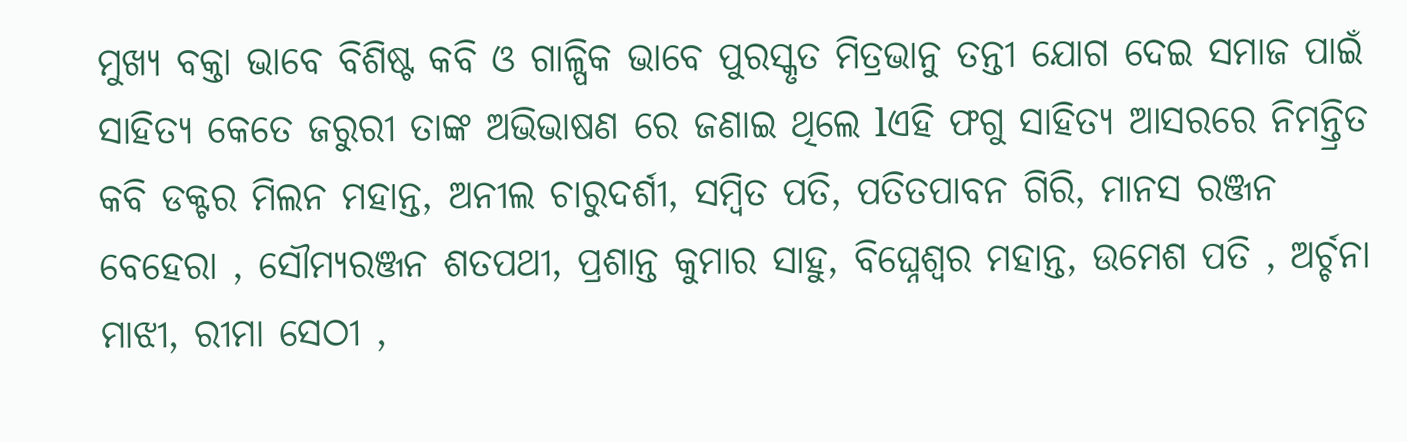ମୁଖ୍ଯ ବକ୍ତା ଭାବେ ବିଶିଷ୍ଟ କବି ଓ ଗାଳ୍ପିକ ଭାବେ ପୁରସ୍କୃତ ମିତ୍ରଭାନୁ ତନ୍ତୀ ଯୋଗ ଦେଇ ସମାଜ ପାଇଁ ସାହିତ୍ଯ କେତେ ଜରୁରୀ ତାଙ୍କ ଅଭିଭାଷଣ ରେ ଜଣାଇ ଥିଲେ lଏହି ଫଗୁ ସାହିତ୍ଯ ଆସରରେ ନିମନ୍ତ୍ରିତ କବି ଡକ୍ଟର ମିଲନ ମହାନ୍ତ, ଅନୀଲ ଚାରୁଦର୍ଶୀ, ସମ୍ବିତ ପତି, ପତିତପାବନ ଗିରି, ମାନସ ରଞ୍ଜନ ବେହେରା , ସୌମ୍ୟରଞ୍ଜନ ଶତପଥୀ, ପ୍ରଶାନ୍ତ କୁମାର ସାହୁ, ବିଘ୍ନେଶ୍ୱର ମହାନ୍ତ, ଉମେଶ ପତି , ଅର୍ଚ୍ଚନା ମାଝୀ, ରୀମା ସେଠୀ ,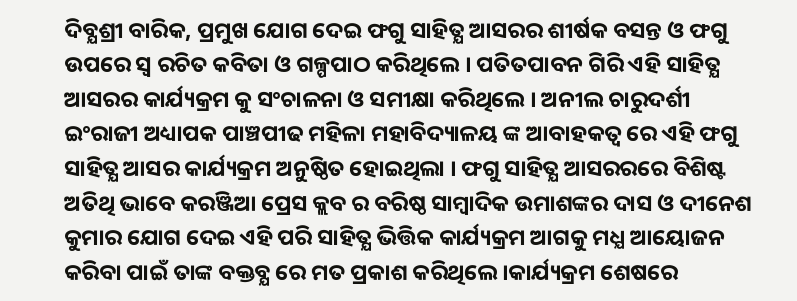ଦିବ୍ଯଶ୍ରୀ ବାରିକ, ପ୍ରମୁଖ ଯୋଗ ଦେଇ ଫଗୁ ସାହିତ୍ଯ ଆସରର ଶୀର୍ଷକ ବସନ୍ତ ଓ ଫଗୁ ଉପରେ ସ୍ବ ରଚିତ କବିତା ଓ ଗଳ୍ପପାଠ କରିଥିଲେ । ପତିତପାବନ ଗିରି ଏହି ସାହିତ୍ଯ ଆସରର କାର୍ଯ୍ୟକ୍ରମ କୁ ସଂଚାଳନା ଓ ସମୀକ୍ଷା କରିଥିଲେ । ଅନୀଲ ଚାରୁଦର୍ଶୀ ଇଂରାଜୀ ଅଧ୍ୟାପକ ପାଞ୍ଚପୀଢ ମହିଳା ମହାବିଦ୍ୟାଳୟ ଙ୍କ ଆବାହକତ୍ବ ରେ ଏହି ଫଗୁ ସାହିତ୍ଯ ଆସର କାର୍ଯ୍ୟକ୍ରମ ଅନୁଷ୍ଠିତ ହୋଇଥିଲା । ଫଗୁ ସାହିତ୍ଯ ଆସରରରେ ବିଶିଷ୍ଟ ଅତିଥି ଭାବେ କରଞ୍ଜିଆ ପ୍ରେସ କ୍ଲବ ର ବରିଷ୍ଠ ସାମ୍ବାଦିକ ଉମାଶଙ୍କର ଦାସ ଓ ଦୀନେଶ କୁମାର ଯୋଗ ଦେଇ ଏହି ପରି ସାହିତ୍ଯ ଭିତ୍ତିକ କାର୍ଯ୍ୟକ୍ରମ ଆଗକୁ ମଧ୍ଯ ଆୟୋଜନ କରିବା ପାଇଁ ତାଙ୍କ ବକ୍ତବ୍ଯ ରେ ମତ ପ୍ରକାଶ କରିଥିଲେ ।କାର୍ଯ୍ୟକ୍ରମ ଶେଷରେ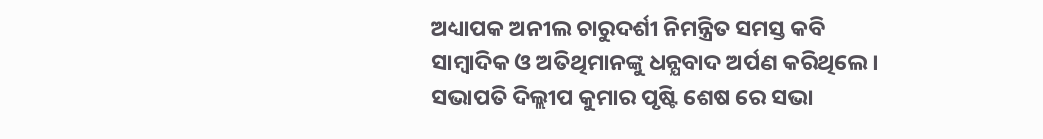ଅଧ୍ୟାପକ ଅନୀଲ ଚାରୁଦର୍ଶୀ ନିମନ୍ତ୍ରିତ ସମସ୍ତ କବି ସାମ୍ବାଦିକ ଓ ଅତିଥିମାନଙ୍କୁ ଧନ୍ଯବାଦ ଅର୍ପଣ କରିଥିଲେ । ସଭାପତି ଦିଲ୍ଲୀପ କୁମାର ପୃଷ୍ଟି ଶେଷ ରେ ସଭା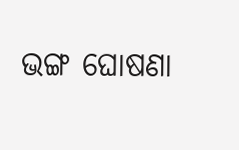ଭଙ୍ଗ ଘୋଷଣା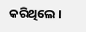କରିଥିଲେ ।